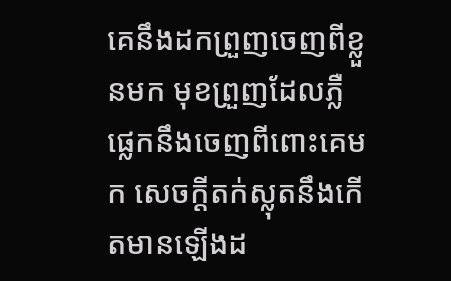គេនឹងដកព្រួញចេញពីខ្លួនមក មុខព្រួញដែលភ្លឺផ្លេកនឹងចេញពីពោះគេមក សេចក្ដីតក់ស្លុតនឹងកើតមានឡើងដ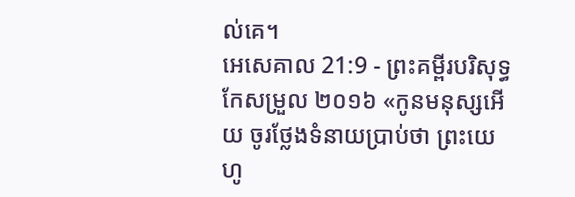ល់គេ។
អេសេគាល 21:9 - ព្រះគម្ពីរបរិសុទ្ធកែសម្រួល ២០១៦ «កូនមនុស្សអើយ ចូរថ្លែងទំនាយប្រាប់ថា ព្រះយេហូ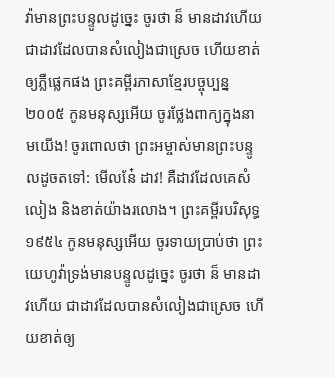វ៉ាមានព្រះបន្ទូលដូច្នេះ ចូរថា ន៏ មានដាវហើយ ជាដាវដែលបានសំលៀងជាស្រេច ហើយខាត់ឲ្យភ្លឺផ្លេកផង ព្រះគម្ពីរភាសាខ្មែរបច្ចុប្បន្ន ២០០៥ កូនមនុស្សអើយ ចូរថ្លែងពាក្យក្នុងនាមយើង! ចូរពោលថា ព្រះអម្ចាស់មានព្រះបន្ទូលដូចតទៅ: មើលនែ៎ ដាវ! គឺដាវដែលគេសំលៀង និងខាត់យ៉ាងរលោង។ ព្រះគម្ពីរបរិសុទ្ធ ១៩៥៤ កូនមនុស្សអើយ ចូរទាយប្រាប់ថា ព្រះយេហូវ៉ាទ្រង់មានបន្ទូលដូច្នេះ ចូរថា ន៏ មានដាវហើយ ជាដាវដែលបានសំលៀងជាស្រេច ហើយខាត់ឲ្យ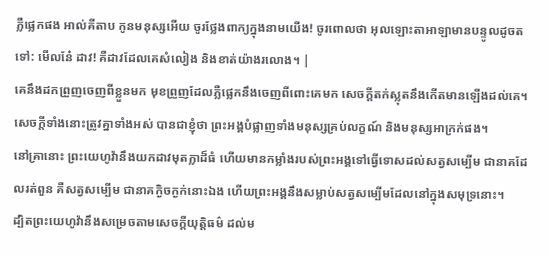ភ្លឺផ្លេកផង អាល់គីតាប កូនមនុស្សអើយ ចូរថ្លែងពាក្យក្នុងនាមយើង! ចូរពោលថា អុលឡោះតាអាឡាមានបន្ទូលដូចតទៅ: មើលនែ៎ ដាវ! គឺដាវដែលគេសំលៀង និងខាត់យ៉ាងរលោង។ |
គេនឹងដកព្រួញចេញពីខ្លួនមក មុខព្រួញដែលភ្លឺផ្លេកនឹងចេញពីពោះគេមក សេចក្ដីតក់ស្លុតនឹងកើតមានឡើងដល់គេ។
សេចក្ដីទាំងនោះត្រូវគ្នាទាំងអស់ បានជាខ្ញុំថា ព្រះអង្គបំផ្លាញទាំងមនុស្សគ្រប់លក្ខណ៍ និងមនុស្សអាក្រក់ផង។
នៅគ្រានោះ ព្រះយេហូវ៉ានឹងយកដាវមុតក្លាដ៏ធំ ហើយមានកម្លាំងរបស់ព្រះអង្គទៅធ្វើទោសដល់សត្វសម្បើម ជានាគដែលរត់ពួន គឺសត្វសម្បើម ជានាគក្ងិចក្ងក់នោះឯង ហើយព្រះអង្គនឹងសម្លាប់សត្វសម្បើមដែលនៅក្នុងសមុទ្រនោះ។
ដ្បិតព្រះយេហូវ៉ានឹងសម្រេចតាមសេចក្ដីយុត្តិធម៌ ដល់ម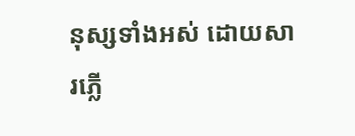នុស្សទាំងអស់ ដោយសារភ្លើ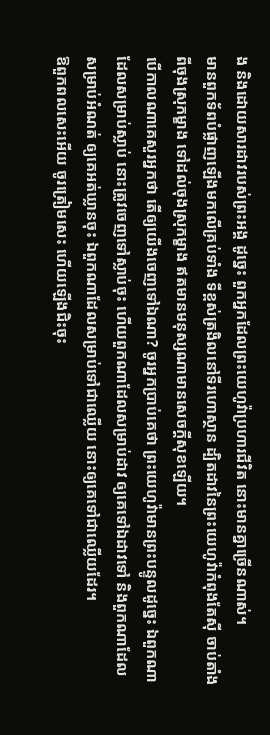ង និងដោយសារដាវរបស់ព្រះអង្គ ដូច្នេះ ពួកអ្នកដែលព្រះយេហូវ៉ាប្រហារជីវិត នោះមានគ្នាច្រើនណាស់។
មានពួកទ័ពបំផ្លាញឡើងមកលើគ្រប់ទាំង ទីខ្ពស់ត្រងិលនៅទីរហោស្ថាន ដ្បិតដាវនៃព្រះយេហូវ៉ាកំពុងតែស៊ី ចាប់តាំងពីចុងស្រុកម្ខាង ទៅដល់ចុងស្រុកម្ខាង ឥតមានមនុស្សណាមានសេចក្ដីសុខឡើយ។
បើកាលណាគេសួរអ្នកថា តើឲ្យយើងចេញទៅឯណា? ចូរអ្នកប្រាប់គេថា ព្រះយេហូវ៉ាមានព្រះបន្ទូលដូច្នេះ ឯពួកណាដែលសម្រាប់ស្លាប់ នោះត្រូវចេញទៅស្លាប់ចុះ ហើយពួកណាដែលសម្រាប់ដាវ ឲ្យគេទៅឯដាវទៅ និងពួកណាដែលសម្រាប់អំណត់ ឲ្យគេអត់ឃ្លានចុះ ឯពួកណាដែលសម្រាប់ទៅជាឈ្លើយ នោះឲ្យគេទៅជាឈ្លើយដែរ។
ឱពួកពលសេះអើយ ចូរត្រៀមសេះ ហើយឡើងជិះចុះ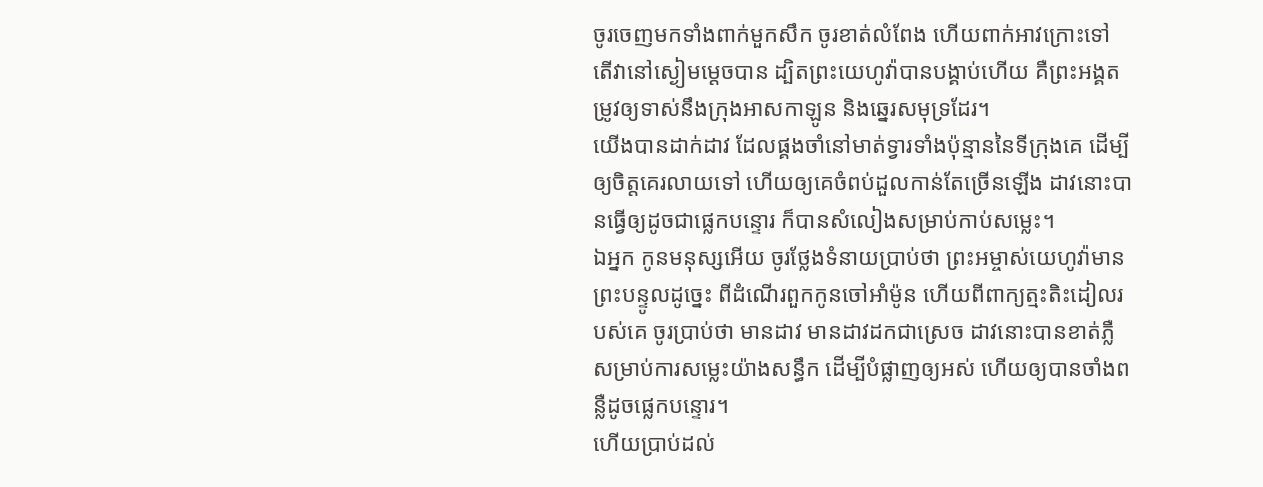ចូរចេញមកទាំងពាក់មួកសឹក ចូរខាត់លំពែង ហើយពាក់អាវក្រោះទៅ
តើវានៅស្ងៀមម្ដេចបាន ដ្បិតព្រះយេហូវ៉ាបានបង្គាប់ហើយ គឺព្រះអង្គតម្រូវឲ្យទាស់នឹងក្រុងអាសកាឡូន និងឆ្នេរសមុទ្រដែរ។
យើងបានដាក់ដាវ ដែលផ្គងចាំនៅមាត់ទ្វារទាំងប៉ុន្មាននៃទីក្រុងគេ ដើម្បីឲ្យចិត្តគេរលាយទៅ ហើយឲ្យគេចំពប់ដួលកាន់តែច្រើនឡើង ដាវនោះបានធ្វើឲ្យដូចជាផ្លេកបន្ទោរ ក៏បានសំលៀងសម្រាប់កាប់សម្លេះ។
ឯអ្នក កូនមនុស្សអើយ ចូរថ្លែងទំនាយប្រាប់ថា ព្រះអម្ចាស់យេហូវ៉ាមានព្រះបន្ទូលដូច្នេះ ពីដំណើរពួកកូនចៅអាំម៉ូន ហើយពីពាក្យត្មះតិះដៀលរបស់គេ ចូរប្រាប់ថា មានដាវ មានដាវដកជាស្រេច ដាវនោះបានខាត់ភ្លឺសម្រាប់ការសម្លេះយ៉ាងសន្ធឹក ដើម្បីបំផ្លាញឲ្យអស់ ហើយឲ្យបានចាំងពន្លឺដូចផ្លេកបន្ទោរ។
ហើយប្រាប់ដល់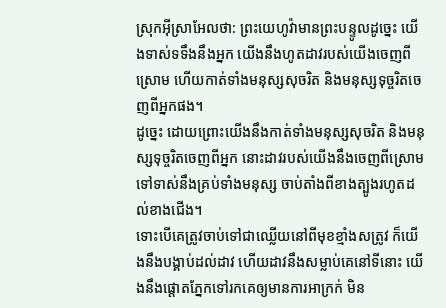ស្រុកអ៊ីស្រាអែលថា: ព្រះយេហូវ៉ាមានព្រះបន្ទូលដូច្នេះ យើងទាស់ទទឹងនឹងអ្នក យើងនឹងហូតដាវរបស់យើងចេញពីស្រោម ហើយកាត់ទាំងមនុស្សសុចរិត និងមនុស្សទុច្ចរិតចេញពីអ្នកផង។
ដូច្នេះ ដោយព្រោះយើងនឹងកាត់ទាំងមនុស្សសុចរិត និងមនុស្សទុច្ចរិតចេញពីអ្នក នោះដាវរបស់យើងនឹងចេញពីស្រោម ទៅទាស់នឹងគ្រប់ទាំងមនុស្ស ចាប់តាំងពីខាងត្បូងរហូតដល់ខាងជើង។
ទោះបើគេត្រូវចាប់ទៅជាឈ្លើយនៅពីមុខខ្មាំងសត្រូវ ក៏យើងនឹងបង្គាប់ដល់ដាវ ហើយដាវនឹងសម្លាប់គេនៅទីនោះ យើងនឹងផ្តោតភ្នែកទៅរកគេឲ្យមានការអាក្រក់ មិន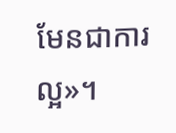មែនជាការល្អ»។